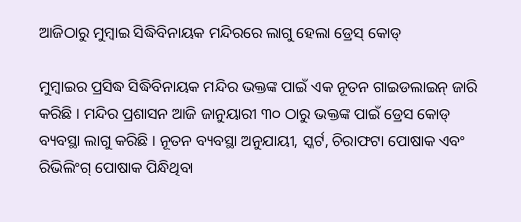ଆଜିଠାରୁ ମୁମ୍ବାଇ ସିଦ୍ଧିବିନାୟକ ମନ୍ଦିରରେ ଲାଗୁ ହେଲା ଡ୍ରେସ୍ କୋଡ୍

ମୁମ୍ବାଇର ପ୍ରସିଦ୍ଧ ସିଦ୍ଧିବିନାୟକ ମନ୍ଦିର ଭକ୍ତଙ୍କ ପାଇଁ ଏକ ନୂତନ ଗାଇଡଲାଇନ୍ ଜାରି କରିଛି । ମନ୍ଦିର ପ୍ରଶାସନ ଆଜି ଜାନୁୟାରୀ ୩୦ ଠାରୁ ଭକ୍ତଙ୍କ ପାଇଁ ଡ୍ରେସ କୋଡ୍ ବ୍ୟବସ୍ଥା ଲାଗୁ କରିଛି । ନୂତନ ବ୍ୟବସ୍ଥା ଅନୁଯାୟୀ, ସ୍କର୍ଟ, ଚିରାଫଟା ପୋଷାକ ଏବଂ ରିଭିଲିଂଗ୍ ପୋଷାକ ପିନ୍ଧିଥିବା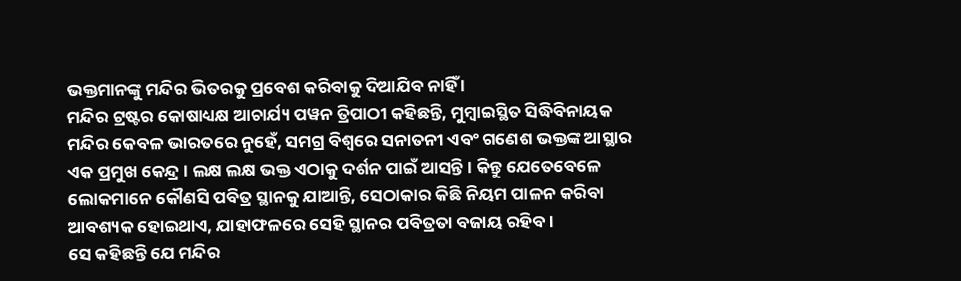ଭକ୍ତମାନଙ୍କୁ ମନ୍ଦିର ଭିତରକୁ ପ୍ରବେଶ କରିବାକୁ ଦିଆଯିବ ନାହିଁ ।
ମନ୍ଦିର ଟ୍ରଷ୍ଟର କୋଷାଧ୍ୟକ୍ଷ ଆଚାର୍ଯ୍ୟ ପୱନ ତ୍ରିପାଠୀ କହିଛନ୍ତି, ମୁମ୍ବାଇସ୍ଥିତ ସିଦ୍ଧିବିନାୟକ ମନ୍ଦିର କେବଳ ଭାରତରେ ନୁହେଁ, ସମଗ୍ର ବିଶ୍ୱରେ ସନାତନୀ ଏବଂ ଗଣେଶ ଭକ୍ତଙ୍କ ଆସ୍ଥାର ଏକ ପ୍ରମୁଖ କେନ୍ଦ୍ର । ଲକ୍ଷ ଲକ୍ଷ ଭକ୍ତ ଏଠାକୁ ଦର୍ଶନ ପାଇଁ ଆସନ୍ତି । କିନ୍ତୁ ଯେତେବେଳେ ଲୋକମାନେ କୌଣସି ପବିତ୍ର ସ୍ଥାନକୁ ଯାଆନ୍ତି, ସେଠାକାର କିଛି ନିୟମ ପାଳନ କରିବା ଆବଶ୍ୟକ ହୋଇଥାଏ, ଯାହାଫଳରେ ସେହି ସ୍ଥାନର ପବିତ୍ରତା ବଜାୟ ରହିବ ।
ସେ କହିଛନ୍ତି ଯେ ମନ୍ଦିର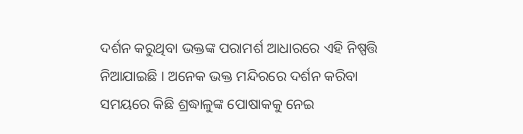ଦର୍ଶନ କରୁଥିବା ଭକ୍ତଙ୍କ ପରାମର୍ଶ ଆଧାରରେ ଏହି ନିଷ୍ପତ୍ତି ନିଆଯାଇଛି । ଅନେକ ଭକ୍ତ ମନ୍ଦିରରେ ଦର୍ଶନ କରିବା ସମୟରେ କିଛି ଶ୍ରଦ୍ଧାଳୁଙ୍କ ପୋଷାକକୁ ନେଇ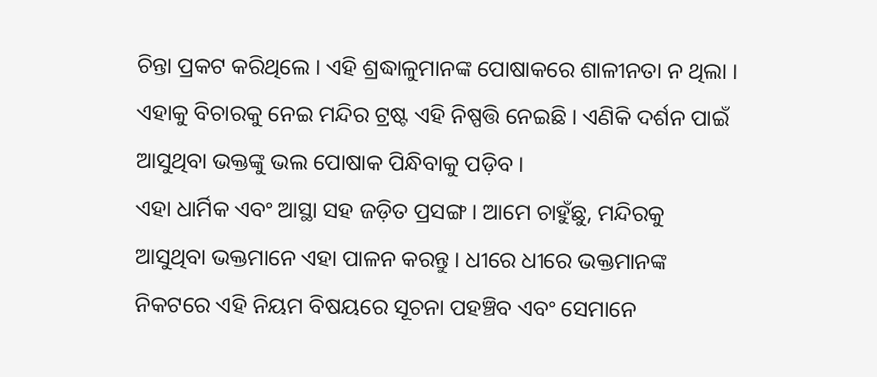ଚିନ୍ତା ପ୍ରକଟ କରିଥିଲେ । ଏହି ଶ୍ରଦ୍ଧାଳୁମାନଙ୍କ ପୋଷାକରେ ଶାଳୀନତା ନ ଥିଲା । ଏହାକୁ ବିଚାରକୁ ନେଇ ମନ୍ଦିର ଟ୍ରଷ୍ଟ ଏହି ନିଷ୍ପତ୍ତି ନେଇଛି । ଏଣିକି ଦର୍ଶନ ପାଇଁ ଆସୁଥିବା ଭକ୍ତଙ୍କୁ ଭଲ ପୋଷାକ ପିନ୍ଧିବାକୁ ପଡ଼ିବ ।
ଏହା ଧାର୍ମିକ ଏବଂ ଆସ୍ଥା ସହ ଜଡ଼ିତ ପ୍ରସଙ୍ଗ । ଆମେ ଚାହୁଁଛୁ, ମନ୍ଦିରକୁ ଆସୁଥିବା ଭକ୍ତମାନେ ଏହା ପାଳନ କରନ୍ତୁ । ଧୀରେ ଧୀରେ ଭକ୍ତମାନଙ୍କ ନିକଟରେ ଏହି ନିୟମ ବିଷୟରେ ସୂଚନା ପହଞ୍ଚିବ ଏବଂ ସେମାନେ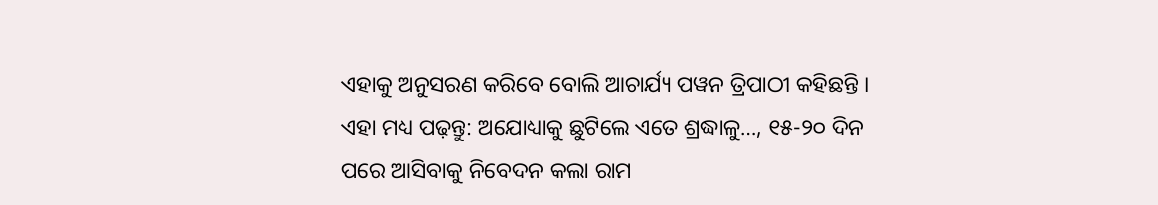ଏହାକୁ ଅନୁସରଣ କରିବେ ବୋଲି ଆଚାର୍ଯ୍ୟ ପୱନ ତ୍ରିପାଠୀ କହିଛନ୍ତି ।
ଏହା ମଧ୍ୟ ପଢ଼ନ୍ତୁ: ଅଯୋଧ୍ୟାକୁ ଛୁଟିଲେ ଏତେ ଶ୍ରଦ୍ଧାଳୁ…, ୧୫-୨୦ ଦିନ ପରେ ଆସିବାକୁ ନିବେଦନ କଲା ରାମ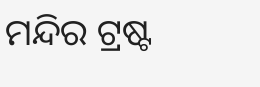ମନ୍ଦିର ଟ୍ରଷ୍ଟ